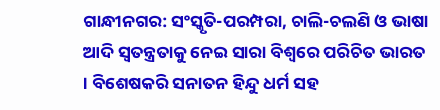ଗାନ୍ଧୀନଗର: ସଂସ୍କୃତି-ପରମ୍ପରା, ଚାଲି-ଚଲଣି ଓ ଭାଷା ଆଦି ସ୍ବତନ୍ତ୍ରତାକୁ ନେଇ ସାରା ବିଶ୍ବରେ ପରିଚିତ ଭାରତ । ବିଶେଷକରି ସନାତନ ହିନ୍ଦୁ ଧର୍ମ ସହ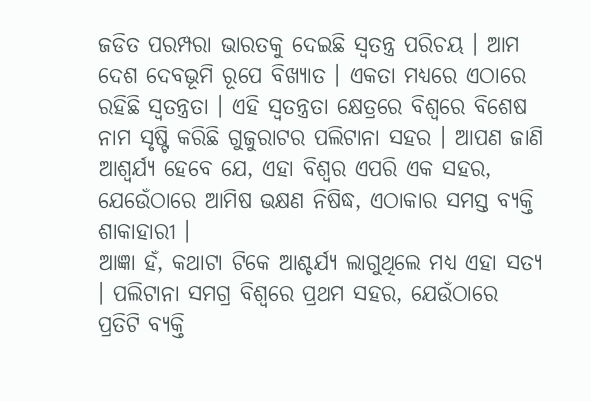ଜଡିତ ପରମ୍ପରା ଭାରତକୁ ଦେଇଛି ସ୍ୱତନ୍ତ୍ର ପରିଚୟ । ଆମ ଦେଶ ଦେବଭୂମି ରୂପେ ବିଖ୍ୟାତ । ଏକତା ମଧ୍ୟରେ ଏଠାରେ ରହିଛି ସ୍ବତନ୍ତ୍ରତା । ଏହି ସ୍ବତନ୍ତ୍ରତା କ୍ଷେତ୍ରରେ ବିଶ୍ବରେ ବିଶେଷ ନାମ ସୃଷ୍ଟି କରିଛି ଗୁଜୁରାଟର ପଲିଟାନା ସହର । ଆପଣ ଜାଣି ଆଶ୍ବର୍ଯ୍ୟ ହେବେ ଯେ, ଏହା ବିଶ୍ବର ଏପରି ଏକ ସହର, ଯେଉେଁଠାରେ ଆମିଷ ଭକ୍ଷଣ ନିଷିଦ୍ଧ, ଏଠାକାର ସମସ୍ତ ବ୍ୟକ୍ତି ଶାକାହାରୀ ।
ଆଜ୍ଞା ହଁ, କଥାଟା ଟିକେ ଆଶ୍ଚର୍ଯ୍ୟ ଲାଗୁଥିଲେ ମଧ୍ୟ ଏହା ସତ୍ଯ । ପଲିଟାନା ସମଗ୍ର ବିଶ୍ବରେ ପ୍ରଥମ ସହର, ଯେଉଁଠାରେ ପ୍ରତିଟି ବ୍ୟକ୍ତି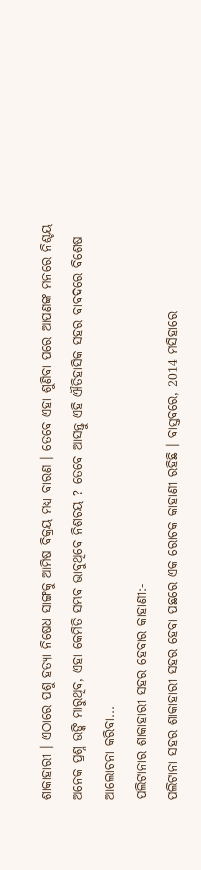ଶାକାହାରୀ । ଏଠାରେ ପଶୁ ହତ୍ୟା ନିଷେଧ ସାଙ୍ଗକୁ ଆମିଷ ବିକ୍ରୟ ମଧ୍ୟ ବାରଣ । ତେବେ ଏହା ଶୁଣିବା ପରେ ଆପଣଙ୍କ ମନରେ ନିଶ୍ଚୟ ଅନେକ ପ୍ରଶ୍ନ ଉଙ୍କି ମାରୁଥିବ, ଏହା କେମିତି ସମ୍ଭବ ଭାବୁଥିବେ ନିଶଚୟ ? ତେବେ ଆସନ୍ତୁ ଏହି ଐତିହାସିକ ସହର ବାବଦରେ ବିଶେଷ ଆଲୋଚନା କରିବା...
ପଲିଟାନାର ଶାକାହାରୀ ସହର ହେବାର କାହାଣୀ:-
ପଲିଟାନା ସହର ଶାକାହାରୀ ସହର ହେବା ପଛରେ ଏକ ରୋଚକ କାହାଣୀ ରହିଛି । ବାସ୍ତବରେ, 2014 ମସିହାରେ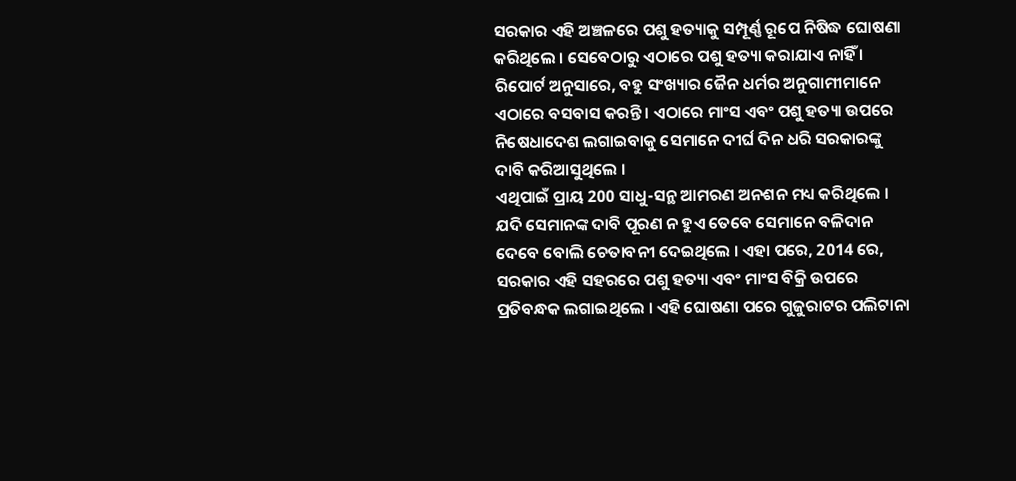ସରକାର ଏହି ଅଞ୍ଚଳରେ ପଶୁ ହତ୍ୟାକୁ ସମ୍ପୂର୍ଣ୍ଣ ରୂପେ ନିଷିଦ୍ଧ ଘୋଷଣା କରିଥିଲେ । ସେବେଠାରୁ ଏଠାରେ ପଶୁ ହତ୍ୟା କରାଯାଏ ନାହିଁ । ରିପୋର୍ଟ ଅନୁସାରେ, ବହୁ ସଂଖ୍ୟାର ଜୈନ ଧର୍ମର ଅନୁଗାମୀମାନେ ଏଠାରେ ବସବାସ କରନ୍ତି । ଏଠାରେ ମାଂସ ଏବଂ ପଶୁ ହତ୍ୟା ଉପରେ ନିଷେଧାଦେଶ ଲଗାଇବାକୁ ସେମାନେ ଦୀର୍ଘ ଦିନ ଧରି ସରକାରଙ୍କୁ ଦାବି କରିଆସୁଥିଲେ ।
ଏଥିପାଇଁ ପ୍ରାୟ 200 ସାଧୁ-ସନ୍ଥ ଆମରଣ ଅନଶନ ମଧ୍ୟ କରିଥିଲେ । ଯଦି ସେମାନଙ୍କ ଦାବି ପୂରଣ ନ ହୁଏ ତେବେ ସେମାନେ ବଳିଦାନ ଦେବେ ବୋଲି ଚେତାବନୀ ଦେଇଥିଲେ । ଏହା ପରେ, 2014 ରେ, ସରକାର ଏହି ସହରରେ ପଶୁ ହତ୍ୟା ଏବଂ ମାଂସ ବିକ୍ରି ଉପରେ ପ୍ରତିବନ୍ଧକ ଲଗାଇଥିଲେ । ଏହି ଘୋଷଣା ପରେ ଗୁଜୁରାଟର ପଲିଟାନା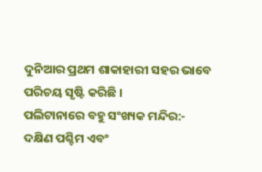ଦୁନିଆର ପ୍ରଥମ ଶାକାହାରୀ ସହର ଭାବେ ପରିଚୟ ସୃଷ୍ଟି କରିଛି ।
ପଲିଟାନାରେ ବହୁ ସଂଖ୍ୟକ ମନ୍ଦିର:-
ଦକ୍ଷିଣ ପଶ୍ଚିମ ଏବଂ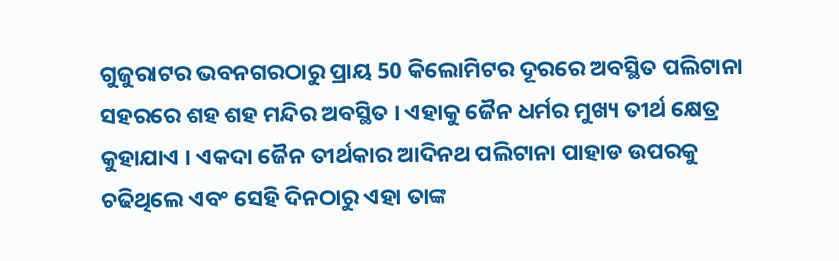ଗୁଜୁରାଟର ଭବନଗରଠାରୁ ପ୍ରାୟ 50 କିଲୋମିଟର ଦୂରରେ ଅବସ୍ଥିତ ପଲିଟାନା ସହରରେ ଶହ ଶହ ମନ୍ଦିର ଅବସ୍ଥିତ । ଏହାକୁ ଜୈନ ଧର୍ମର ମୁଖ୍ୟ ତୀର୍ଥ କ୍ଷେତ୍ର କୁହାଯାଏ । ଏକଦା ଜୈନ ତୀର୍ଥକାର ଆଦିନଥ ପଲିଟାନା ପାହାଡ ଉପରକୁ ଚଢିଥିଲେ ଏବଂ ସେହି ଦିନଠାରୁ ଏହା ତାଙ୍କ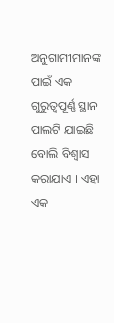ଅନୁଗାମୀମାନଙ୍କ ପାଇଁ ଏକ ଗୁରୁତ୍ୱପୂର୍ଣ୍ଣ ସ୍ଥାନ ପାଲଟି ଯାଇଛି ବୋଲି ବିଶ୍ବାସ କରାଯାଏ । ଏହା ଏକ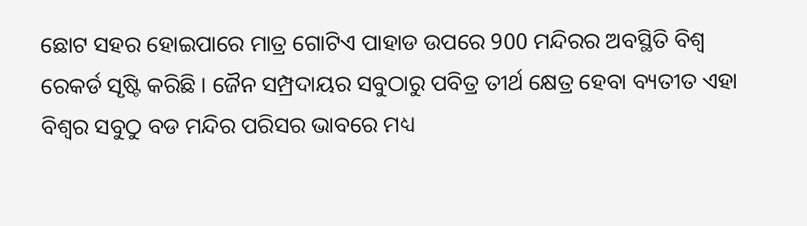ଛୋଟ ସହର ହୋଇପାରେ ମାତ୍ର ଗୋଟିଏ ପାହାଡ ଉପରେ 900 ମନ୍ଦିରର ଅବସ୍ଥିତି ବିଶ୍ବ ରେକର୍ଡ ସୃଷ୍ଟି କରିଛି । ଜୈନ ସମ୍ପ୍ରଦାୟର ସବୁଠାରୁ ପବିତ୍ର ତୀର୍ଥ କ୍ଷେତ୍ର ହେବା ବ୍ୟତୀତ ଏହା ବିଶ୍ବର ସବୁଠୁ ବଡ ମନ୍ଦିର ପରିସର ଭାବରେ ମଧ୍ୟ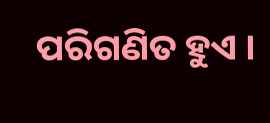ପରିଗଣିତ ହୁଏ ।